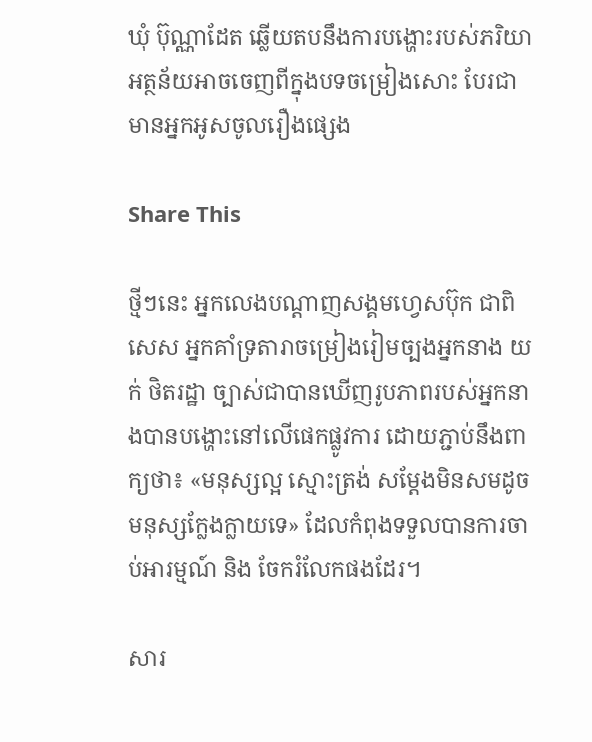ឃុំ ប៊ុណ្ណាដែត ឆ្លើយតបនឹងការបង្ហោះរបស់ភរិយា អត្ថន័យអាចចេញពីក្នុងបទចម្រៀងសោះ បែរជាមានអ្នកអូសចូលរឿងផ្សេង

Share This

ថ្មីៗនេះ អ្នកលេងបណ្តាញសង្គមហ្វេសប៊ុក ជាពិសេស អ្នកគាំទ្រតារាចម្រៀងរៀមច្បងអ្នកនាង យក់ ថិតរដ្ឋា ច្បាស់ជាបានឃើញរូបភាពរបស់អ្នកនាងបានបង្ហោះនៅលើផេកផ្លូវការ ដោយភ្ជាប់នឹងពាក្យថា៖ «មនុស្សល្អ ស្មោះត្រង់ សម្តែងមិនសមដូចមនុស្សក្លែងក្លាយទេ» ដែលកំពុងទទួលបានការចាប់អារម្មណ៍ និង ចែករំលែកផងដែរ។

សារ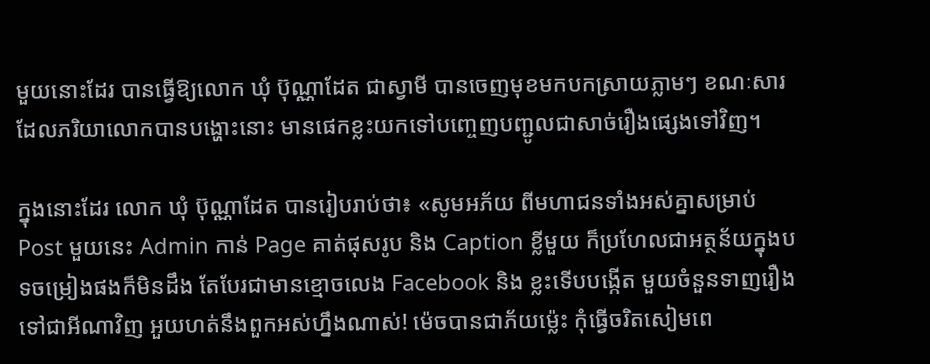មួយនោះដែរ បានធ្វើឱ្យលោក ឃុំ ប៊ុណ្ណាដែត ជាស្វាមី បានចេញមុខមកបកស្រាយភ្លាមៗ ខណៈសារ ដែលភរិយាលោកបានបង្ហោះនោះ មានផេកខ្លះយកទៅបញ្ចេញបញ្ជូលជាសាច់រឿងផ្សេងទៅវិញ។

ក្នុងនោះដែរ លោក ឃុំ ប៊ុណ្ណាដែត បានរៀបរាប់ថា៖ «សូមអភ័យ ពីមហាជនទាំងអស់គ្នាសម្រាប់ Post មួយនេះ Admin កាន់ Page គាត់ផុសរូប និង Caption ខ្លីមួយ ក៏ប្រហែលជាអត្ថន័យក្នុងបទចម្រៀងផងក៏មិនដឹង តែបែរជាមានខ្មោចលេង Facebook និង ខ្លះទើបបង្កើត មួយចំនួនទាញរឿងទៅជាអីណាវិញ អួយហត់នឹងពួកអស់ហ្នឹងណាស់! ម៉េចបានជាភ័យម្ល៉េះ កុំធ្វើចរិតសៀមពេ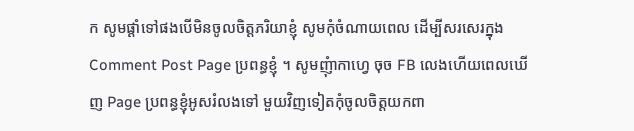ក សូមផ្តាំទៅផងបើមិនចូលចិត្តភរិយាខ្ញុំ សូមកុំចំណាយពេល ដើម្បីសរសេរក្នុង Comment Post Page ប្រពន្ធខ្ញុំ ។ សូមញុំាកាហ្វេ ចុច FB លេងហើយពេលឃើញ Page ប្រពន្ធខ្ញុំអូសរំលងទៅ មួយវិញទៀតកុំចូលចិត្តយកពា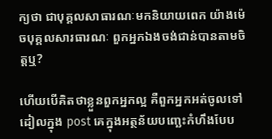ក្យថា ជាបុគ្គលសាធារណៈមកនិយាយពេក យ៉ាងម៉េចបុគ្គលសារធារណៈ ពួកអ្នកឯងចង់ជាន់បានតាមចិត្តឬ?

ហើយបើគិតថាខ្លួនពួកអ្នកល្អ គឺពួកអ្នកអត់ចូលទៅដៀលក្នុង post គេក្នុងអត្ថន័យបញ្ឆេះកំហឹងបែប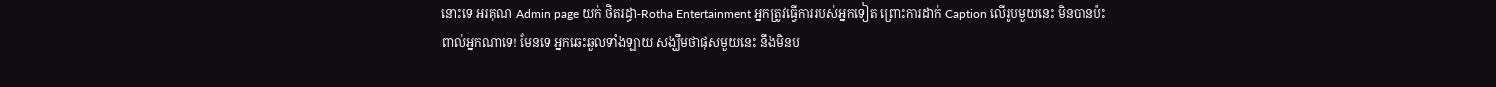នោះទេ អរគុណ Admin page យក់ ថិតរដ្ធា-Rotha Entertainment អ្នកត្រូវធ្វើការរបស់អ្នកទៀត ព្រោះការដាក់ Caption លើរូបមួយនេះ មិនបានប៉ះពាល់អ្នកណាទេ! មែនទេ អ្នកឆេះឆួលទាំងឡាយ សង្ឃឹមថាផុសមួយនេះ នឹងមិនប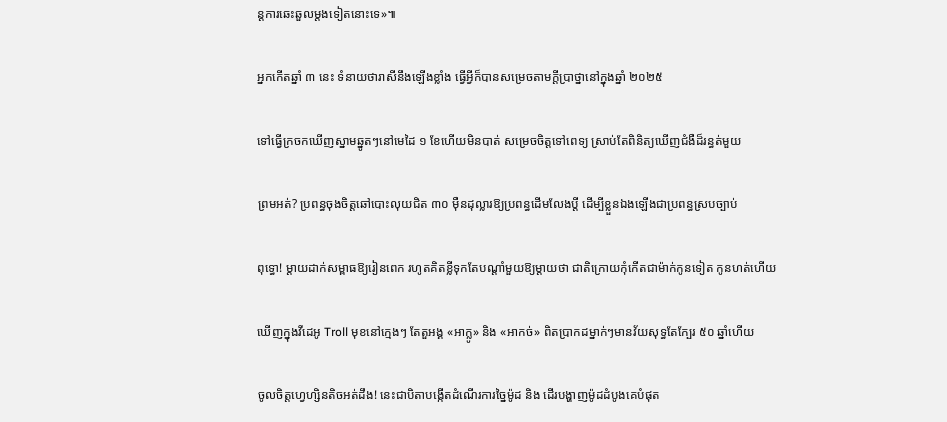ន្តការឆេះឆួលម្តងទៀតនោះទេ»៕

អ្នកកើតឆ្នាំ ៣ នេះ ទំនាយថារាសីនឹងឡើងខ្លាំង ធ្វើអ្វីក៏បានសម្រេចតាមក្ដីប្រាថ្នានៅក្នុងឆ្នាំ ២០២៥

ទៅធ្វើក្រចកឃើញស្នាមឆ្នូតៗនៅមេដៃ ១ ខែហើយមិនបាត់ សម្រេចចិត្តទៅពេទ្យ ស្រាប់តែពិនិត្យឃើញជំងឺដ៏រន្ធត់មួយ

ព្រមអត់? ប្រពន្ធចុងចិត្តឆៅបោះលុយជិត ៣០ ម៉ឺនដុល្លារឱ្យប្រពន្ធដើមលែងប្តី ដើម្បីខ្លួនឯងឡើងជាប្រពន្ធស្របច្បាប់

ពុទ្ធោ! ម្ដាយដាក់សម្ពាធឱ្យរៀនពេក រហូតគិតខ្លីទុកតែបណ្ដាំមួយឱ្យម្តាយថា ជាតិក្រោយកុំកើតជាម៉ាក់កូនទៀត កូនហត់ហើយ

ឃើញក្នុងវីដេអូ Troll មុខនៅក្មេងៗ តែតួអង្គ «អាក្លូ» និង «អាកច់» ពិតប្រាកដម្នាក់ៗមានវ័យសុទ្ធតែក្បែរ ៥០ ឆ្នាំហើយ

ចូលចិត្តហ្វេហ្សិនតិចអត់ដឹង! នេះជាបិតាបង្កើតដំណើរការច្នៃម៉ូដ និង ដើរបង្ហាញម៉ូដដំបូងគេបំផុត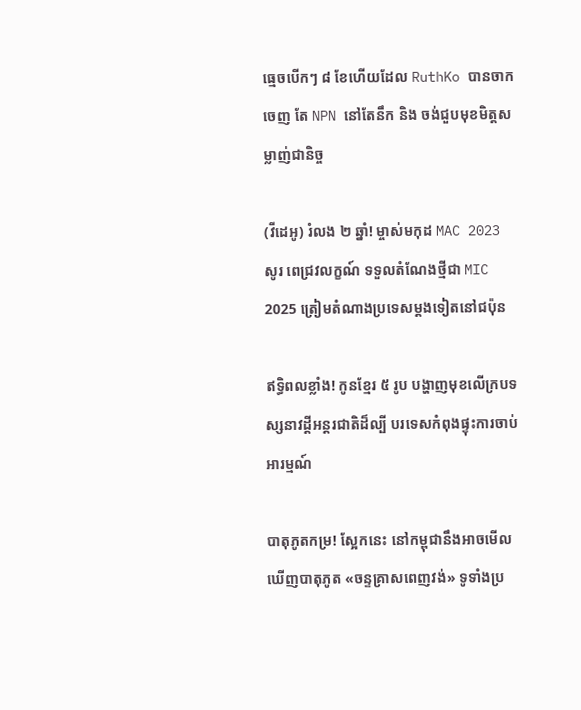ធ្មេចបើកៗ ៨ ខែហើយដែល RuthKo បានចាកចេញ តែ NPN នៅតែនឹក និង ចង់ជួបមុខមិត្តសម្លាញ់ជានិច្ច

(វីដេអូ) រំលង ២ ឆ្នាំ! ម្ចាស់មកុដ MAC 2023 សូរ ពេជ្រវលក្ខណ៍ ទទួលតំណែងថ្មីជា MIC 2025 ត្រៀមតំណាងប្រទេសម្ដងទៀតនៅជប៉ុន

ឥទ្ធិពលខ្លាំង! កូនខ្មែរ ៥ រូប បង្ហាញមុខលើក្របទស្សនាវដ្តីអន្តរជាតិដ៏ល្បី បរទេសកំពុងផ្ទុះការចាប់អារម្មណ៍

បាតុភូតកម្រ! ស្អែកនេះ នៅកម្ពុជានឹងអាចមើលឃើញបាតុភូត «ចន្ទគ្រាសពេញវង់» ទូទាំងប្រ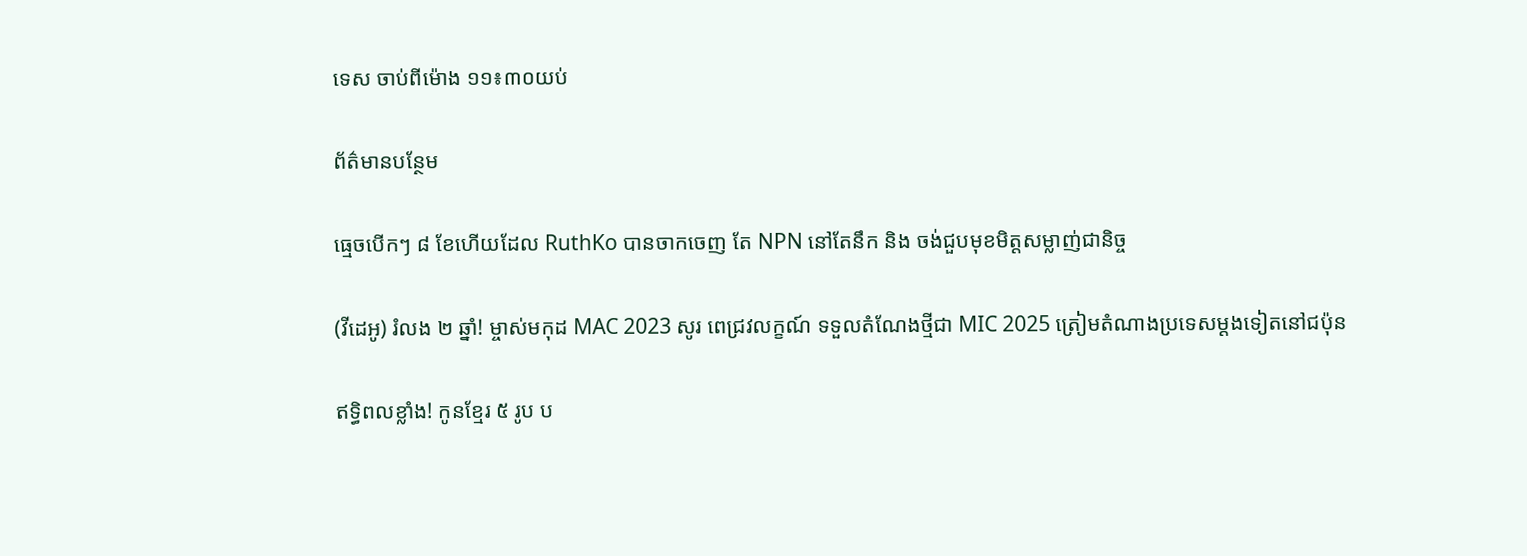ទេស ចាប់ពីម៉ោង ១១៖៣០យប់

ព័ត៌មានបន្ថែម

ធ្មេចបើកៗ ៨ ខែហើយដែល RuthKo បានចាកចេញ តែ NPN នៅតែនឹក និង ចង់ជួបមុខមិត្តសម្លាញ់ជានិច្ច

(វីដេអូ) រំលង ២ ឆ្នាំ! ម្ចាស់មកុដ MAC 2023 សូរ ពេជ្រវលក្ខណ៍ ទទួលតំណែងថ្មីជា MIC 2025 ត្រៀមតំណាងប្រទេសម្ដងទៀតនៅជប៉ុន

ឥទ្ធិពលខ្លាំង! កូនខ្មែរ ៥ រូប ប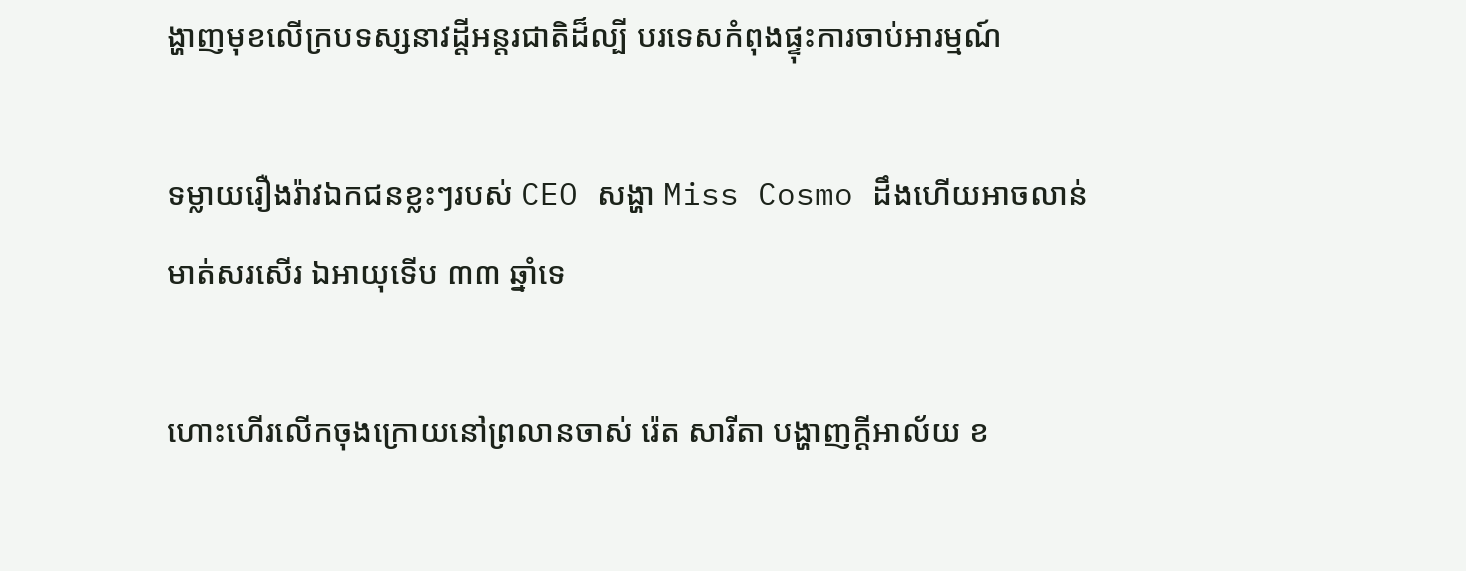ង្ហាញមុខលើក្របទស្សនាវដ្តីអន្តរជាតិដ៏ល្បី បរទេសកំពុងផ្ទុះការចាប់អារម្មណ៍

ទម្លាយរឿងរ៉ាវឯកជនខ្លះៗរបស់ CEO សង្ហា Miss Cosmo ដឹងហើយអាចលាន់មាត់សរសើរ ឯអាយុទើប ៣៣ ឆ្នាំទេ

ហោះហើរលើកចុងក្រោយនៅព្រលានចាស់ រ៉េត សារីតា បង្ហាញក្ដីអាល័យ ខ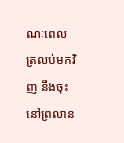ណៈពេលត្រលប់មកវិញ នឹងចុះនៅព្រលាន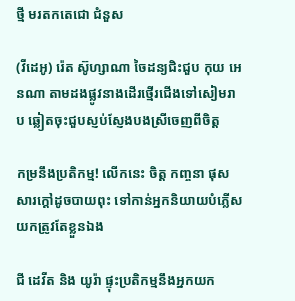ថ្មី មរតកតេជោ ជំនួស

(វីដេអូ) រ៉េត ស៊ូហ្សាណា ចៃដន្យជិះជួប កុយ អេនណា តាមដងផ្លូវនាងដើរថ្មើរជើងទៅសៀមរាប ឆ្លៀតចុះជួបស្ញប់ស្ញែងបងស្រីចេញពីចិត្ត

កម្រនឹងប្រតិកម្ម! លើកនេះ ចិត្ត កញ្ចនា ផុសសារក្ដៅដូចបាយពុះ ទៅកាន់អ្នកនិយាយបំភ្លើស យកត្រូវតែខ្លួនឯង

ជី ដេវីត និង យូរ៉ា ផ្ទុះប្រតិកម្មនឹងអ្នកយក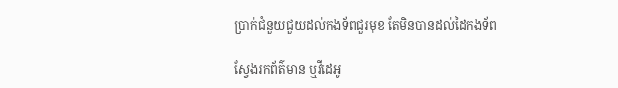ប្រាក់ជំនួយជួយដល់កងទ័ពជួរមុខ តែមិនបានដល់ដៃកងទ័ព

ស្វែងរកព័ត៌មាន ឬវីដេអូ